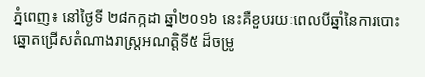ភ្នំពេញ៖ នៅថ្ងៃទី ២៨កក្កដា ឆ្នាំ២០១៦ នេះគឺខួបរយៈពេលបីឆ្នាំនៃការបោះឆ្នោតជ្រើសតំណាងរាស្ត្រអណត្តិទី៥ ដ៏ចម្រូ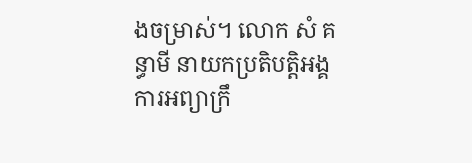ងចម្រាស់។ លោក សំ គន្ធាមី នាយកប្រតិបត្តិអង្គការអព្យាក្រឹ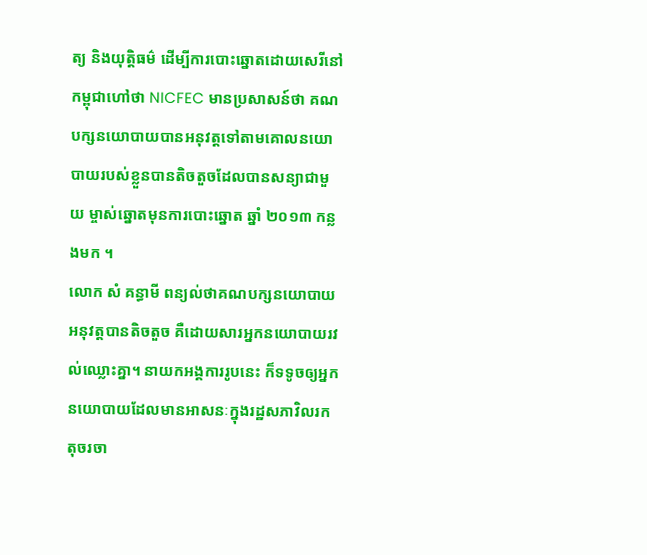ត្យ និងយុត្តិធម៌ ដើម្បីការបោះឆ្នោតដោយសេរីនៅកម្ពុជាហៅថា NICFEC មានប្រសាសន៍ថា គណបក្សនយោបាយបានអនុវត្តទៅតាមគោលនយោបាយរបស់ខ្លួនបានតិចតួចដែលបានសន្យាជាមួយ ម្ចាស់ឆ្នោតមុនការបោះឆ្នោត ឆ្នាំ ២០១៣ កន្លងមក ។
លោក សំ គន្ធាមី ពន្យល់ថាគណបក្សនយោបាយ អនុវត្តបានតិចតួច គឺដោយសារអ្នកនយោបាយរវល់ឈ្លោះគ្នា។ នាយកអង្គការរូបនេះ ក៏ទទូចឲ្យអ្នកនយោបាយដែលមានអាសនៈក្នុងរដ្ឋសភាវិលរកតុចរចា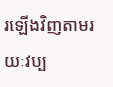រឡើងវិញតាមរយៈវប្ប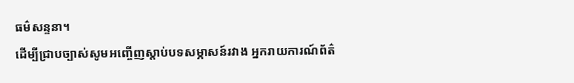ធម៌សន្ទនា។
ដើម្បីជ្រាបច្បាស់សូមអញ្ចើញស្តាប់បទសម្ភាសន៍រវាង អ្នករាយការណ៍ព័ត៌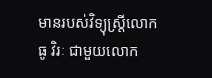មានរបស់វិទ្យុស្ត្រីលោក ធូ វិរៈ ជាមួយលោក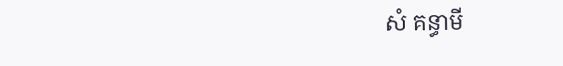សំ គន្ធាមី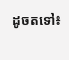ដូចតទៅ៖